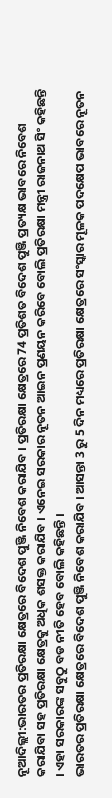ନୂଆଦିଲ୍ଲୀ:ଭାରତର ପ୍ରତିରକ୍ଷା କ୍ଷେତ୍ରରେ ବିଦେଶ ପୁଞ୍ଜି ନିବେଶ କରାଯିବ । ପ୍ରତିରକ୍ଷା କ୍ଷେତ୍ରରେ 74 ପ୍ରତିଶତ ବିଦେଶ ପୁଞ୍ଜି ପ୍ରତ୍ୟକ୍ଷ ଭାବରେ ନିବେଶ କରାଯିବା ସହ ପ୍ରତିରକ୍ଷା କ୍ଷେତ୍ରକୁ ଅଧିକ ଶସକ୍ତ କରାଯିବ । ଏନେଇ ସରକାର ନୂତନ ଆଇନ ପ୍ରଣୟନ କରିବେ ବୋଲି ପ୍ରତିରକ୍ଷା ମନ୍ତ୍ରୀ ରାଜନାଥ ସିଂ କହିଛନ୍ତି । ଏହା ସରକାରଙ୍କ ସବୁଠୁ ବଡ ନୀତି ହେବ ବୋଲି କହିଛନ୍ତି ।
ଭାରତର ପ୍ରତିରକ୍ଷା କ୍ଷେତ୍ରରେ ବିଦେଶ ପୁଞ୍ଜି ନିବେଶ କରାଯିବ । ଆସନ୍ତା 3 ରୁ 5 ଦିନ ମଧ୍ୟରେ ପ୍ରତିରକ୍ଷା କ୍ଷେତ୍ରରେ ସଂସ୍କାର ମୂଳକ ପଦକ୍ଷେପ ଭାବରେ ନୂତନ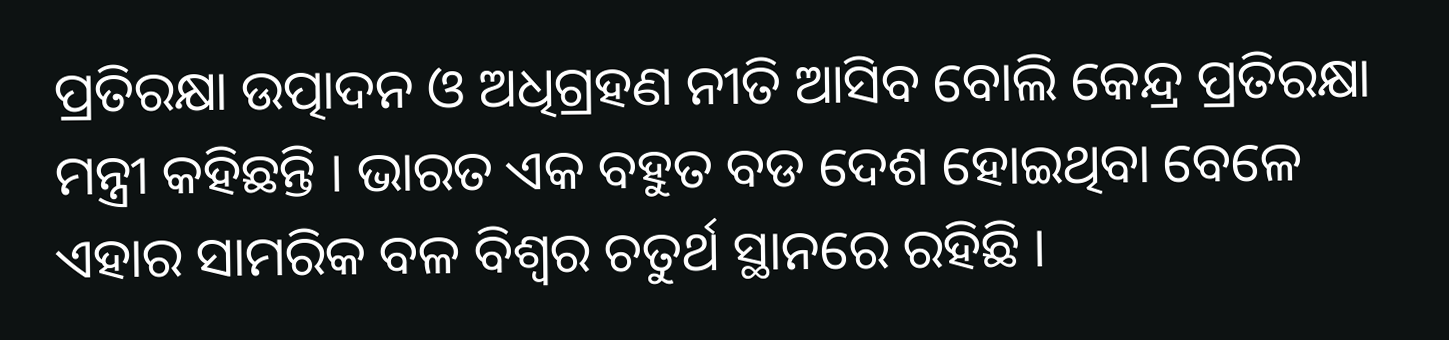ପ୍ରତିରକ୍ଷା ଉତ୍ପାଦନ ଓ ଅଧିଗ୍ରହଣ ନୀତି ଆସିବ ବୋଲି କେନ୍ଦ୍ର ପ୍ରତିରକ୍ଷା ମନ୍ତ୍ରୀ କହିଛନ୍ତି । ଭାରତ ଏକ ବହୁତ ବଡ ଦେଶ ହୋଇଥିବା ବେଳେ ଏହାର ସାମରିକ ବଳ ବିଶ୍ବର ଚତୁର୍ଥ ସ୍ଥାନରେ ରହିଛି ।